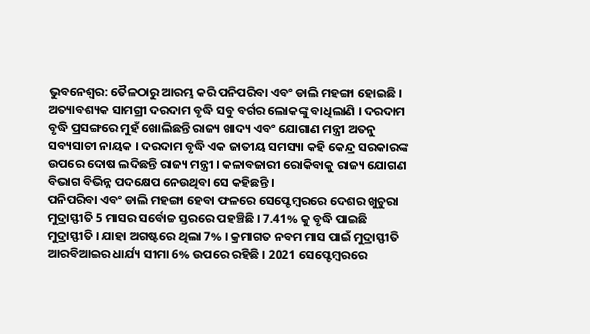ଭୁବନେଶ୍ବର: ତୈଳଠାରୁ ଆରମ୍ଭ କରି ପନିପରିବା ଏବଂ ଡାଲି ମହଙ୍ଗା ହୋଇଛି । ଅତ୍ୟାବଶ୍ୟକ ସାମଗ୍ରୀ ଦରଦାମ ବୃଦ୍ଧି ସବୁ ବର୍ଗର ଲୋକଙ୍କୁ ବାଧିଲାଣି । ଦରଦାମ ବୃଦ୍ଧି ପ୍ରସଙ୍ଗରେ ମୁହଁ ଖୋଲିଛନ୍ତି ରାଜ୍ୟ ଖାଦ୍ୟ ଏବଂ ଯୋଗାଣ ମନ୍ତ୍ରୀ ଅତନୁ ସବ୍ୟସାଚୀ ନାୟକ । ଦରଦାମ ବୃଦ୍ଧି ଏକ ଜାତୀୟ ସମସ୍ୟା କହି କେନ୍ଦ୍ର ସରକାରଙ୍କ ଉପରେ ଦୋଷ ଲଦିଛନ୍ତି ରାଜ୍ୟ ମନ୍ତ୍ରୀ । କଳାବଜାରୀ ରୋକିବାକୁ ରାଜ୍ୟ ଯୋଗଣ ବିଭାଗ ବିଭିନ୍ନ ପଦକ୍ଷେପ ନେଉଥିବା ସେ କହିଛନ୍ତି ।
ପନିପରିବା ଏବଂ ଡାଲି ମହଙ୍ଗା ହେବା ଫଳରେ ସେପ୍ଟେମ୍ବରରେ ଦେଶର ଖୁଚୁରା ମୁଦ୍ରାସ୍ଫୀତି 5 ମାସର ସର୍ବୋଚ୍ଚ ସ୍ତରରେ ପହଞ୍ଚିଛି । 7.41% କୁ ବୃଦ୍ଧି ପାଇଛି ମୁଦ୍ରାସ୍ଫୀତି । ଯାହା ଅଗଷ୍ଟରେ ଥିଲା 7% । କ୍ରମାଗତ ନବମ ମାସ ପାଇଁ ମୁଦ୍ରାସ୍ଫୀତି ଆରବିଆଇର ଧାର୍ଯ୍ୟ ସୀମା 6% ଉପରେ ରହିଛି । 2021 ସେପ୍ଟେମ୍ବରରେ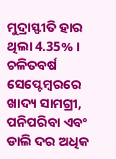ମୁଦ୍ରାସ୍ଫୀତି ହାର ଥିଲା 4.35% । ଚଳିତବର୍ଷ ସେପ୍ଟେମ୍ବରରେ ଖାଦ୍ୟ ସାମଗ୍ରୀ, ପନିପରିବା ଏବଂ ଡାଲି ଦର ଅଧିକ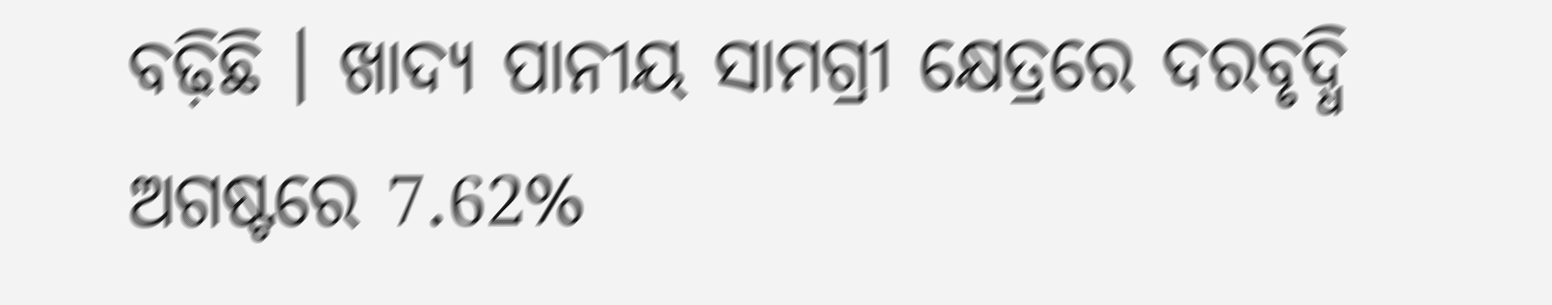ବଢ଼ିଛି । ଖାଦ୍ୟ ପାନୀୟ ସାମଗ୍ରୀ କ୍ଷେତ୍ରରେ ଦରବୃଦ୍ଧି ଅଗଷ୍ଟରେ 7.62%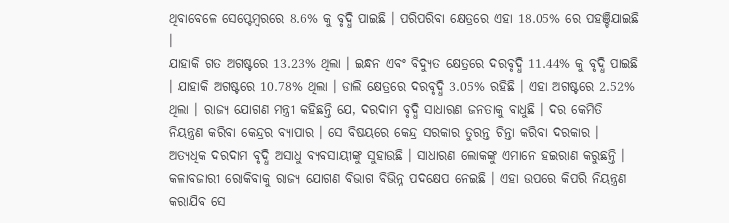ଥିବାବେଳେ ସେପ୍ଟେମ୍ବରରେ 8.6% କୁ ବୃଦ୍ଧି ପାଇଛି । ପରିପରିବା କ୍ଷେତ୍ରରେ ଏହା 18.05% ରେ ପହଞ୍ଚିଯାଇଛି ।
ଯାହାକି ଗତ ଅଗଷ୍ଟରେ 13.23% ଥିଲା । ଇନ୍ଧନ ଏବଂ ବିଦ୍ୟୁତ କ୍ଷେତ୍ରରେ ଦରବୃଦ୍ଧି 11.44% କୁ ବୃଦ୍ଧି ପାଇଛି । ଯାହାକି ଅଗଷ୍ଟରେ 10.78% ଥିଲା । ଡାଲି କ୍ଷେତ୍ରରେ ଦରବୃଦ୍ଧି 3.05% ରହିଛି । ଏହା ଅଗଷ୍ଟରେ 2.52% ଥିଲା । ରାଜ୍ୟ ଯୋଗଣ ମନ୍ତ୍ରୀ କହିଛନ୍ତି ଯେ, ଦରଦାମ ବୃଦ୍ଧି ସାଧାରଣ ଜନତାକୁ ବାଧୁଛି । ଦର କେମିତି ନିୟନ୍ତ୍ରଣ କରିବା କେନ୍ଦ୍ରର ବ୍ୟାପାର । ସେ ବିଷୟରେ କେନ୍ଦ୍ର ସରକାର ତୁରନ୍ତ ଚିନ୍ତା କରିବା ଦରକାର ।
ଅତ୍ୟଧିକ ଦରଦାମ ବୃଦ୍ଧି ଅସାଧୁ ବ୍ୟବସାୟୀଙ୍କୁ ସୁହାଉଛି । ସାଧାରଣ ଲୋକଙ୍କୁ ଏମାନେ ହଇରାଣ କରୁଛନ୍ତି । କଳାବଜାରୀ ରୋକିବାକୁ ରାଜ୍ୟ ଯୋଗଣ ବିଭାଗ ବିଭିନ୍ନ ପଦକ୍ଷେପ ନେଇଛି । ଏହା ଉପରେ କିପରି ନିୟନ୍ତ୍ରଣ କରାଯିବ ସେ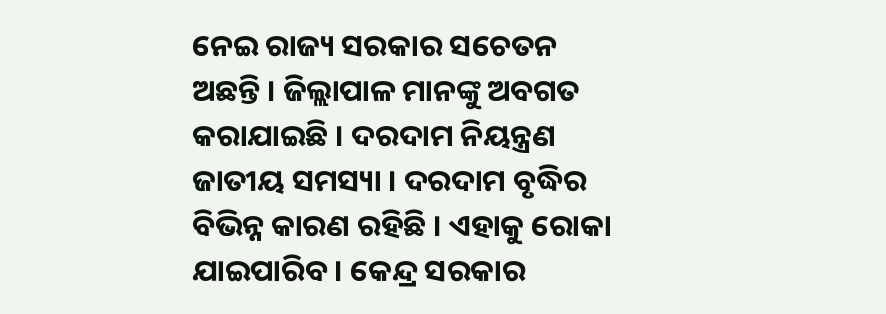ନେଇ ରାଜ୍ୟ ସରକାର ସଚେତନ ଅଛନ୍ତି । ଜିଲ୍ଲାପାଳ ମାନଙ୍କୁ ଅବଗତ କରାଯାଇଛି । ଦରଦାମ ନିୟନ୍ତ୍ରଣ ଜାତୀୟ ସମସ୍ୟା । ଦରଦାମ ବୃଦ୍ଧିର ବିଭିନ୍ନ କାରଣ ରହିଛି । ଏହାକୁ ରୋକା ଯାଇପାରିବ । କେନ୍ଦ୍ର ସରକାର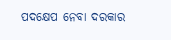ପଦକ୍ଷେପ ନେବା ଦରକାର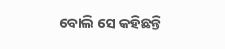ବୋଲି ସେ କହିଛନ୍ତି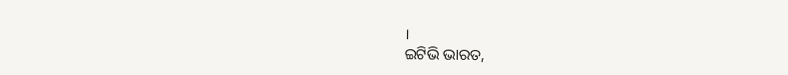।
ଇଟିଭି ଭାରତ,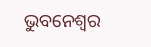ଭୁବନେଶ୍ବର